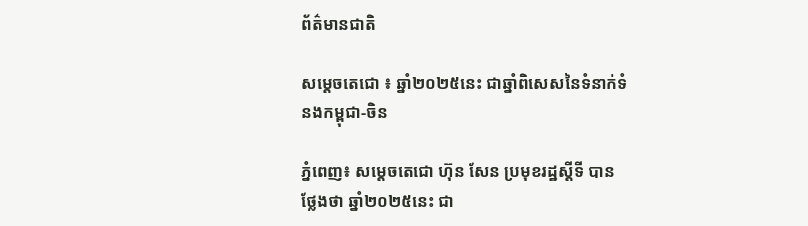ព័ត៌មានជាតិ

សម្តេចតេជោ ៖ ឆ្នាំ២០២៥នេះ ជាឆ្នាំពិសេសនៃទំនាក់ទំនងកម្ពុជា-ចិន

ភ្នំពេញ៖ សម្តេចតេជោ ហ៊ុន សែន ប្រមុខរដ្ឋស្តីទី បានថ្លែងថា ឆ្នាំ២០២៥នេះ ជា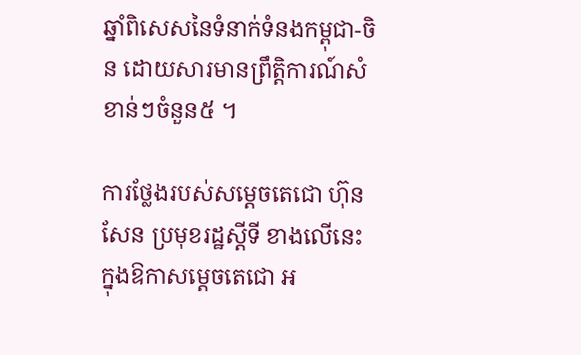ឆ្នាំពិសេសនៃទំនាក់ទំនងកម្ពុជា-ចិន ដោយសារមានព្រឹត្តិការណ៍សំខាន់ៗចំនួន៥ ។

ការថ្លែងរបស់សម្តេចតេជោ ហ៊ុន សែន ប្រមុខរដ្ឋស្តីទី ខាងលើនេះ ក្នុងឱកាសម្តេចតេជោ អ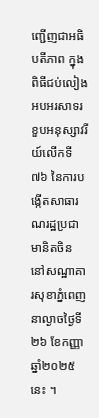ញ្ជើញជាអធិបតីភាព ក្នុងពិធីជប់លៀងអបអរសាទរ ខួបអនុស្សាវរីយ៍លើកទី៧៦ នៃការបង្កើតសាធារណរដ្ឋប្រជាមានិតចិន នៅសណ្ឋាគារសុខាភ្នំពេញ នាល្ងាចថ្ងៃទី២៦ ខែកញ្ញា ឆ្នាំ២០២៥នេះ ។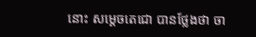នោះ សម្តេចតេជោ បានថ្លែងថា ចា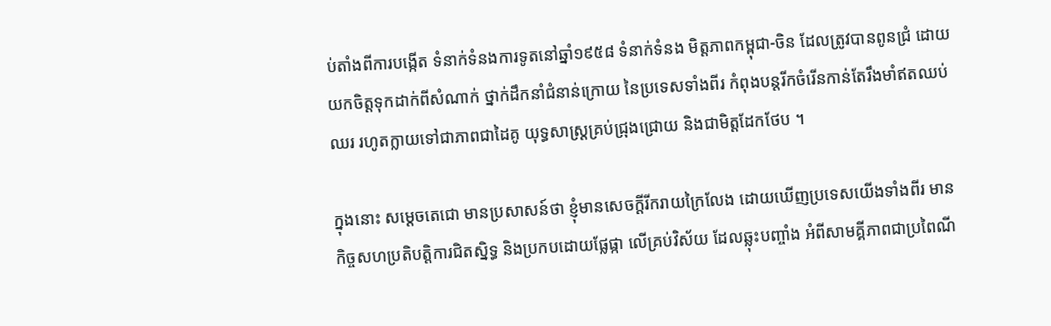ប់តាំងពីការបង្កើត ទំនាក់ទំនងការទូតនៅឆ្នាំ១៩៥៨ ទំនាក់ទំនង មិត្តភាពកម្ពុជា-ចិន ដែលត្រូវបានពូនជ្រំ ដោយយកចិត្តទុកដាក់ពីសំណាក់ ថ្នាក់ដឹកនាំជំនាន់ក្រោយ នៃប្រទេសទាំងពីរ កំពុងបន្តរីកចំរើនកាន់តែរឹងមាំឥតឈប់ឈរ រហូតក្លាយទៅជាភាពជាដៃគូ យុទ្ធសាស្ត្រគ្រប់ជ្រុងជ្រោយ និងជាមិត្តដែកថែប ។

ក្នុងនោះ សម្តេចតេជោ មានប្រសាសន៍ថា ខ្ញុំមានសេចក្តីរីករាយក្រៃលែង ដោយឃើញប្រទេសយើងទាំងពីរ មានកិច្ចសហប្រតិបត្តិការជិតស្និទ្ធ និងប្រកបដោយផ្លែផ្កា លើគ្រប់វិស័យ ដែលឆ្លុះបញ្ចាំង អំពីសាមគ្គីភាពជាប្រពៃណី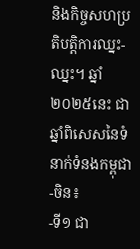និងកិច្ចសហប្រតិបត្តិការឈ្នះ-ឈ្នះ។ ឆ្នាំ២០២៥នេះ ជាឆ្នាំពិសេសនៃទំនាក់ទំនងកម្ពុជា-ចិន៖
-ទី១ ជា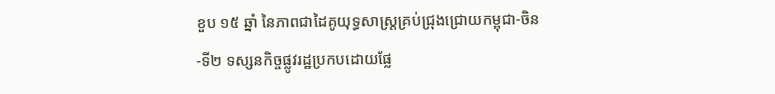ខួប ១៥ ឆ្នាំ នៃភាពជាដៃគូយុទ្ធសាស្ត្រគ្រប់ជ្រុងជ្រោយកម្ពុជា-ចិន
-ទី២ ទស្សនកិច្ចផ្លូវរដ្ឋប្រកបដោយផ្លែ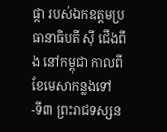ផ្កា របស់ឯកឧត្តមប្រធានាធិបតី ស៊ី ជើងពឹង នៅកម្ពុជា កាលពីខែមេសាកន្លងទៅ
-ទី៣ ព្រះរាជទស្សន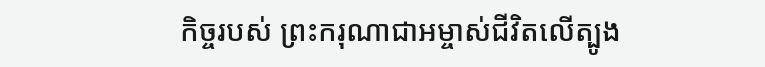កិច្ចរបស់ ព្រះករុណាជាអម្ចាស់ជីវិតលើត្បូង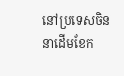នៅប្រទេសចិន នាដើមខែក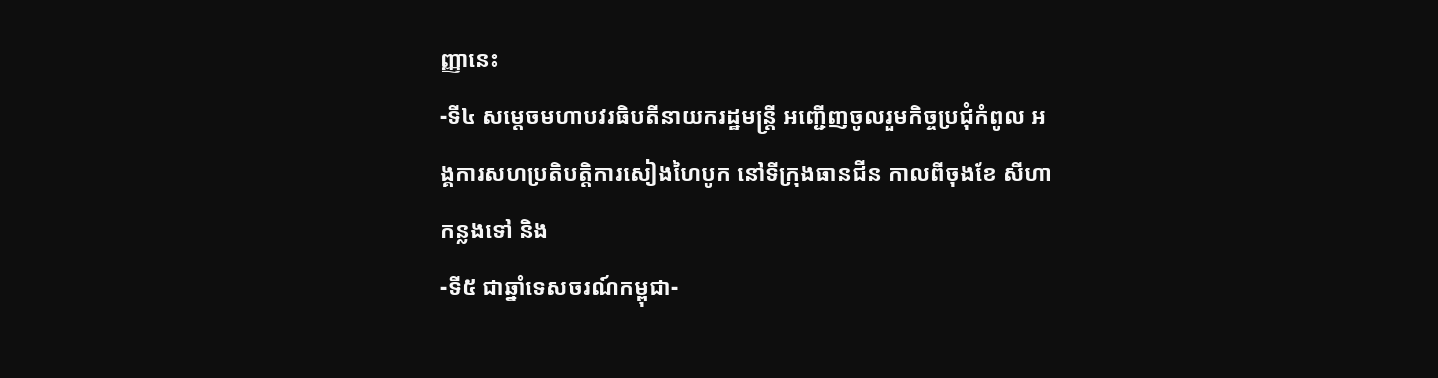ញ្ញានេះ
-ទី៤ សម្តេចមហាបវរធិបតីនាយករដ្ឋមន្ត្រី អញ្ជើញចូលរួមកិច្ចប្រជុំកំពូល អង្គការសហប្រតិបត្តិការសៀងហៃបូក នៅទីក្រុងធានជីន កាលពីចុងខែ សីហាកន្លងទៅ និង
-ទី៥ ជាឆ្នាំទេសចរណ៍កម្ពុជា-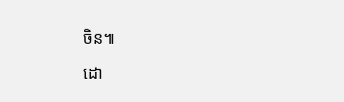ចិន៕

ដោ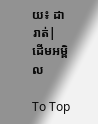យ៖ ដារាត់| ដើមអម្ពិល

To Top